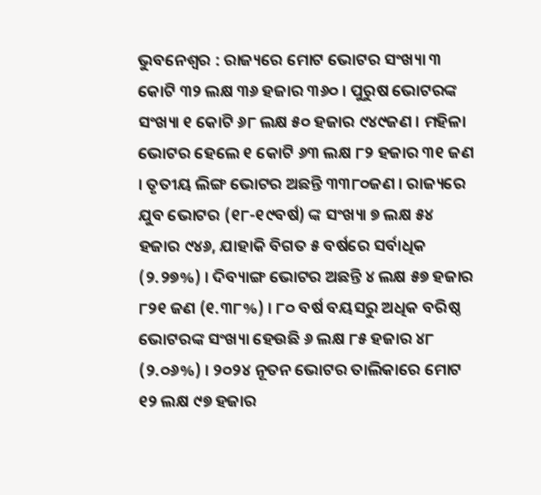ଭୁବନେଶ୍ୱର : ରାଜ୍ୟରେ ମୋଟ ଭୋଟର ସଂଖ୍ୟା ୩ କୋଟି ୩୨ ଲକ୍ଷ ୩୬ ହଜାର ୩୬୦ । ପୁରୁଷ ଭୋଟରଙ୍କ ସଂଖ୍ୟା ୧ କୋଟି ୬୮ ଲକ୍ଷ ୫୦ ହଜାର ୯୪୯ଜଣ । ମହିଳା ଭୋଟର ହେଲେ ୧ କୋଟି ୬୩ ଲକ୍ଷ ୮୨ ହଜାର ୩୧ ଜଣ । ତୃତୀୟ ଲିଙ୍ଗ ଭୋଟର ଅଛନ୍ତି ୩୩୮୦ଜଣ । ରାଜ୍ୟରେ ଯୁବ ଭୋଟର (୧୮-୧୯ବର୍ଷ) ଙ୍କ ସଂଖ୍ୟା ୭ ଲକ୍ଷ ୫୪ ହଜାର ୯୪୬, ଯାହାକି ବିଗତ ୫ ବର୍ଷରେ ସର୍ବାଧିକ (୨.୨୭%) । ଦିବ୍ୟାଙ୍ଗ ଭୋଟର ଅଛନ୍ତି ୪ ଲକ୍ଷ ୫୭ ହଜାର ୮୨୧ ଜଣ (୧.୩୮%) । ୮୦ ବର୍ଷ ବୟସରୁ ଅଧିକ ବରିଷ୍ଠ ଭୋଟରଙ୍କ ସଂଖ୍ୟା ହେଉଛି ୬ ଲକ୍ଷ ୮୫ ହଜାର ୪୮ (୨.୦୬%) । ୨୦୨୪ ନୂତନ ଭୋଟର ତାଲିକାରେ ମୋଟ ୧୨ ଲକ୍ଷ ୯୭ ହଜାର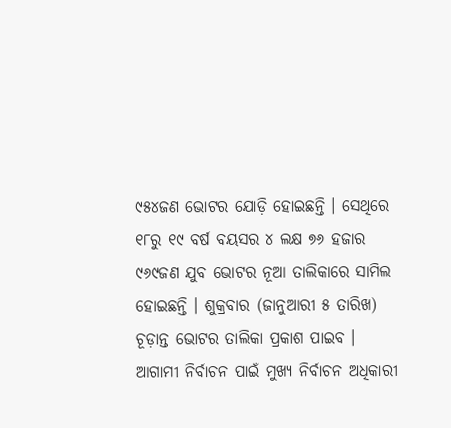୯୫୪ଜଣ ଭୋଟର ଯୋଡ଼ି ହୋଇଛନ୍ତି । ସେଥିରେ ୧୮ରୁ ୧୯ ବର୍ଷ ବୟସର ୪ ଲକ୍ଷ ୭୬ ହଜାର ୯୬୯ଜଣ ଯୁବ ଭୋଟର ନୂଆ ତାଲିକାରେ ସାମିଲ ହୋଇଛନ୍ତି । ଶୁକ୍ରବାର (ଜାନୁଆରୀ ୫ ତାରିଖ) ଚୂଡ଼ାନ୍ତ ଭୋଟର ତାଲିକା ପ୍ରକାଶ ପାଇବ ।
ଆଗାମୀ ନିର୍ବାଚନ ପାଇଁ ମୁଖ୍ୟ ନିର୍ବାଚନ ଅଧିକାରୀ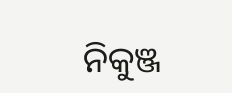ନିକୁଞ୍ଜ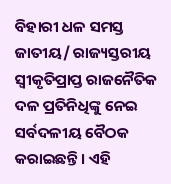ବିହାରୀ ଧଳ ସମସ୍ତ ଜାତୀୟ/ ରାଜ୍ୟସ୍ତରୀୟ ସ୍ୱୀକୃତିପ୍ରାପ୍ତ ରାଜନୈତିକ ଦଳ ପ୍ରତିନିଧିଙ୍କୁ ନେଇ ସର୍ବଦଳୀୟ ବୈଠକ କରାଇଛନ୍ତି । ଏହି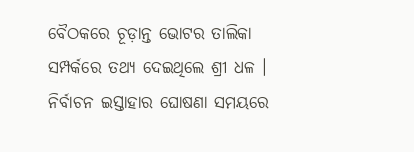ବୈଠକରେ ଚୂଡ଼ାନ୍ତ ଭୋଟର ତାଲିକା ସମ୍ପର୍କରେ ତଥ୍ୟ ଦେଇଥିଲେ ଶ୍ରୀ ଧଳ । ନିର୍ବାଚନ ଇସ୍ତାହାର ଘୋଷଣା ସମୟରେ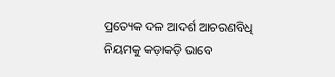ପ୍ରତ୍ୟେକ ଦଳ ଆଦର୍ଶ ଆଚରଣବିଧି ନିୟମକୁ କଡ଼ାକଡ଼ି ଭାବେ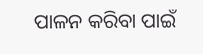ପାଳନ କରିବା ପାଇଁ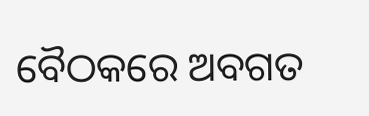ବୈଠକରେ ଅବଗତ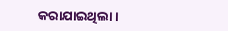କରାଯାଇଥିଲା ।